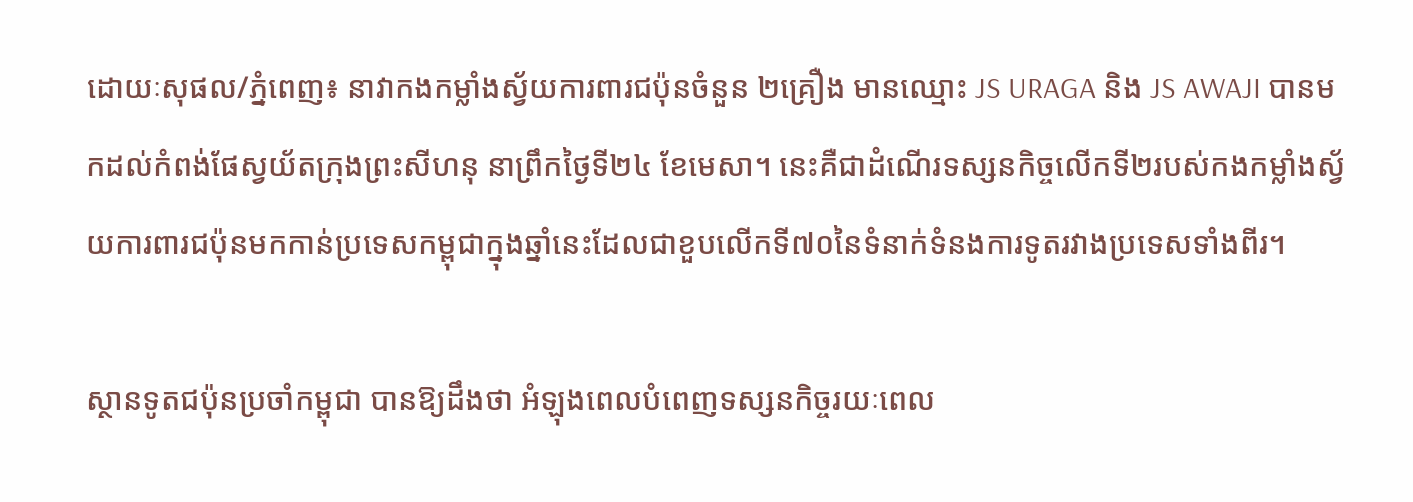ដោយៈសុផល/ភ្នំពេញ៖ នាវាកងកម្លាំងស្វ័យការពារជប៉ុនចំនួន ២គ្រឿង មានឈ្មោះ JS URAGA និង JS AWAJI បានមកដល់កំពង់ផែស្វយ័តក្រុងព្រះសីហនុ នាព្រឹកថ្ងៃទី២៤ ខែមេសា។ នេះគឺជាដំណើរទស្សនកិច្ចលើកទី២របស់កងកម្លាំងស្វ័យការពារជប៉ុនមកកាន់ប្រទេសកម្ពុជាក្នុងឆ្នាំនេះដែលជាខួបលើកទី៧០នៃទំនាក់ទំនងការទូតរវាងប្រទេសទាំងពីរ។

ស្ថានទូតជប៉ុនប្រចាំកម្ពុជា បានឱ្យដឹងថា អំឡុងពេលបំពេញទស្សនកិច្ចរយៈពេល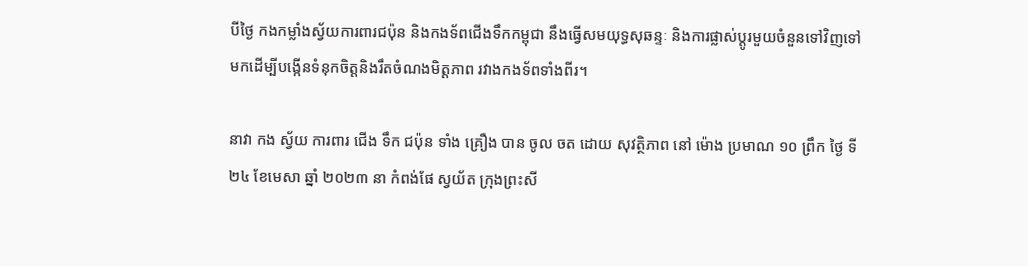បីថ្ងៃ កងកម្លាំងស្វ័យការពារជប៉ុន និងកងទ័ពជើងទឹកកម្ពុជា នឹងធ្វើសមយុទ្ធសុឆន្ទៈ និងការផ្លាស់ប្តូរមួយចំនួនទៅវិញទៅមកដើម្បីបង្កើនទំនុកចិត្តនិងរឹតចំណងមិត្តភាព រវាងកងទ័ពទាំងពីរ។

នាវា កង ស្វ័យ ការពារ ជើង ទឹក ជប៉ុន ទាំង គ្រឿង បាន ចូល ចត ដោយ សុវត្ថិភាព នៅ ម៉ោង ប្រមាណ ១០ ព្រឹក ថ្ងៃ ទី ២៤ ខែមេសា ឆ្នាំ ២០២៣ នា កំពង់ផែ ស្វយ័ត ក្រុងព្រះសី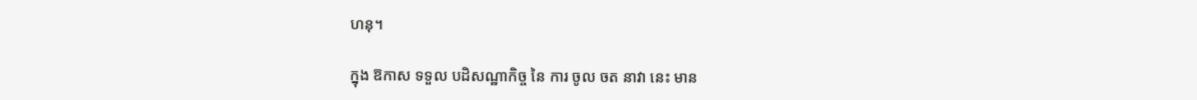ហនុ។

ក្នុង ឱកាស ទទួល បដិសណ្ឋាកិច្ច នៃ ការ ចូល ចត នាវា នេះ មាន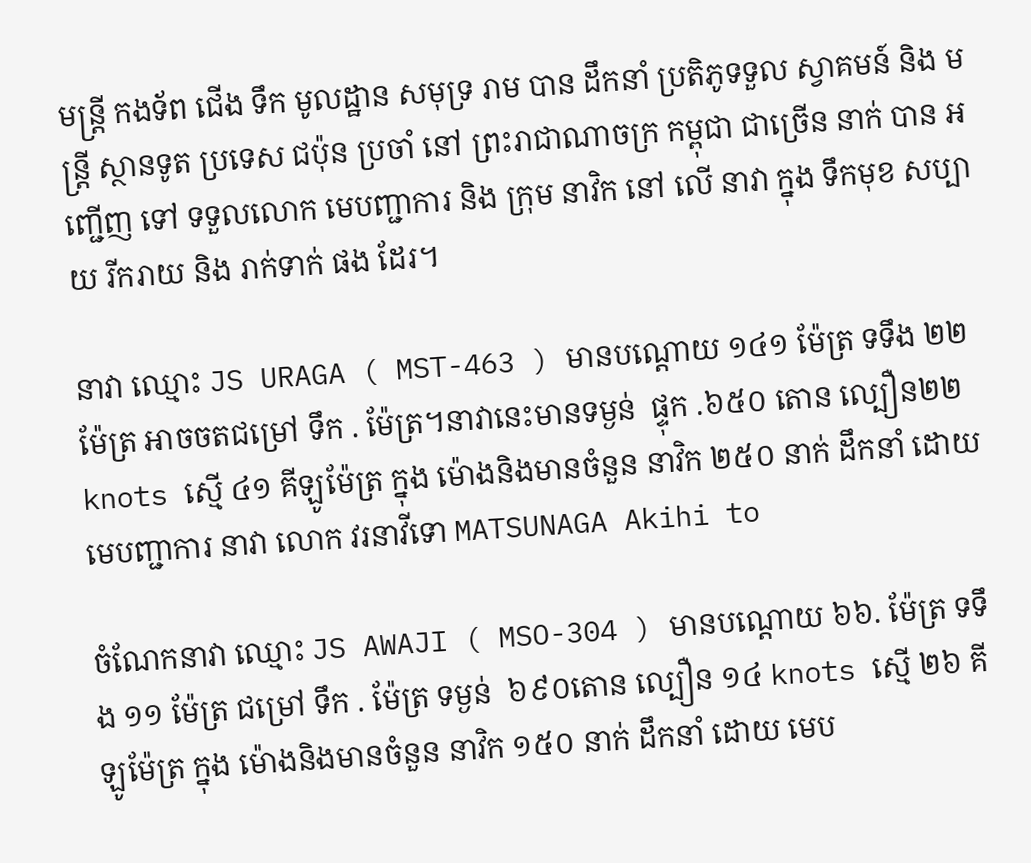មន្ត្រី កងទ័ព ជើង ទឹក មូលដ្ឋាន សមុទ្រ រាម បាន ដឹកនាំ ប្រតិភូទទួល ស្វាគមន៍ និង មន្ត្រី ស្ថានទូត ប្រទេស ជប៉ុន ប្រចាំ នៅ ព្រះរាជាណាចក្រ កម្ពុជា ជាច្រើន នាក់ បាន អញ្ជើញ ទៅ ទទួលលោក មេបញ្ជាការ និង ក្រុម នាវិក នៅ លើ នាវា ក្នុង ទឹកមុខ សប្បាយ រីករាយ និង រាក់ទាក់ ផង ដែរ។

នាវា ឈ្មោះ JS URAGA ( MST-463 ) មានបណ្ដោយ ១៤១ ម៉ែត្រ ទទឹង ២២ ម៉ែត្រ អាចចតជម្រៅ ទឹក . ម៉ែត្រ។នាវានេះមានទម្ងន់  ផ្ទុក .៦៥០ តោន ល្បឿន២២knots ស្មើ ៤១ គីឡូម៉ែត្រ ក្នុង ម៉ោងនិងមានចំនួន នាវិក ២៥០ នាក់ ដឹកនាំ ដោយមេបញ្ជាការ នាវា លោក វរនាវីទោ MATSUNAGA Akihi to

ចំណែកនាវា ឈ្មោះ JS AWAJI ( MSO-304 ) មានបណ្ដោយ ៦៦. ម៉ែត្រ ទទឹង ១១ ម៉ែត្រ ជម្រៅ ទឹក . ម៉ែត្រ ទម្ងន់  ៦៩០តោន ល្បឿន ១៤ knots ស្មើ ២៦ គីឡូម៉ែត្រ ក្នុង ម៉ោងនិងមានចំនួន នាវិក ១៥០ នាក់ ដឹកនាំ ដោយ មេប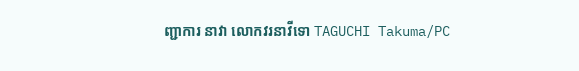ញ្ជាការ នាវា លោកវរនាវីទោ TAGUCHI Takuma/PC